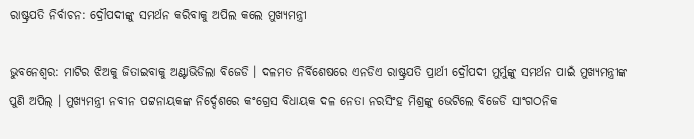ରାଷ୍ଟ୍ରପତି ନିର୍ବାଚନ: ଦ୍ରୌପଦୀଙ୍କୁ ସମର୍ଥନ କରିବାକୁ ଅପିଲ କଲେ ମୁଖ୍ୟମନ୍ତ୍ରୀ

ଭୁବନେଶ୍ୱର: ମାଟିର ଝିଅକୁ ଜିତାଇବାକୁ ଅଣ୍ଟାଭିଡିଲା ବିଜେଡି । ଦଳମତ ନିର୍ବିଶେଷରେ ଏନଡିଏ ରାଷ୍ଟ୍ରପତି ପ୍ରାର୍ଥୀ ଦ୍ରୌପଦୀ ମୁର୍ମୁଙ୍କୁ ସମର୍ଥନ ପାଇଁ ମୁଖ୍ୟମନ୍ତ୍ରୀଙ୍କ ପୁଣି ଅପିଲ୍ । ମୁଖ୍ୟମନ୍ତ୍ରୀ ନବୀନ ପଟ୍ଟନାୟକଙ୍କ ନିର୍ଦ୍ଦେଶରେ କଂଗ୍ରେସ ବିଧାୟକ ଦଳ ନେତା ନରସିଂହ ମିଶ୍ରଙ୍କୁ ଭେଟିଲେ ବିଜେଡି ସାଂଗଠନିକ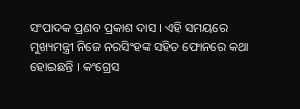ସଂପାଦକ ପ୍ରଣବ ପ୍ରକାଶ ଦାସ । ଏହି ସମୟରେ ମୁଖ୍ୟମନ୍ତ୍ରୀ ନିଜେ ନରସିଂହଙ୍କ ସହିତ ଫୋନରେ କଥା ହୋଇଛନ୍ତି । କଂଗ୍ରେସ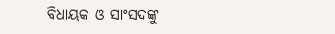ବିଧାୟକ ଓ ସାଂସଦଙ୍କୁ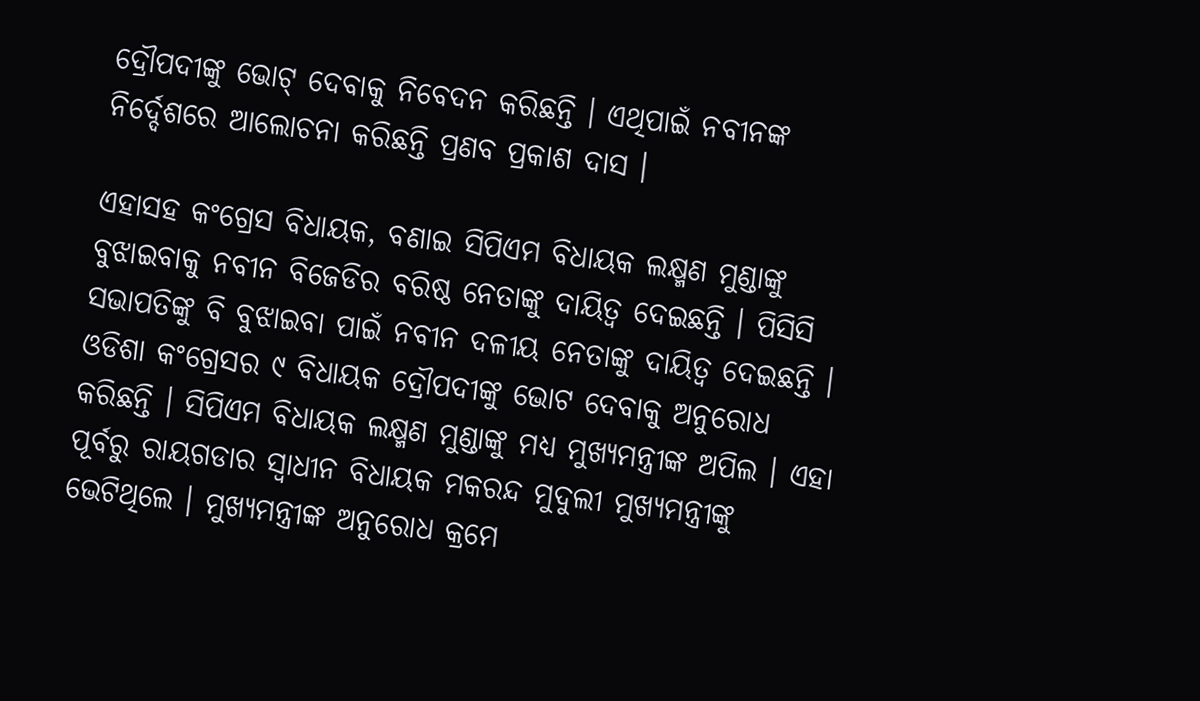ଦ୍ରୌପଦୀଙ୍କୁ ଭୋଟ୍ ଦେବାକୁ ନିବେଦନ କରିଛନ୍ତି । ଏଥିପାଇଁ ନବୀନଙ୍କ ନିର୍ଦ୍ଦେଶରେ ଆଲୋଚନା କରିଛନ୍ତି ପ୍ରଣବ ପ୍ରକାଶ ଦାସ ।

ଏହାସହ କଂଗ୍ରେସ ବିଧାୟକ, ବଣାଇ ସିପିଏମ ବିଧାୟକ ଲକ୍ଷ୍ମଣ ମୁଣ୍ଡାଙ୍କୁ ବୁଝାଇବାକୁ ନବୀନ ବିଜେଡିର ବରିଷ୍ଠ ନେତାଙ୍କୁ ଦାୟିତ୍ବ ଦେଇଛନ୍ତି । ପିସିସି ସଭାପତିଙ୍କୁ ବି ବୁଝାଇବା ପାଇଁ ନବୀନ ଦଳୀୟ ନେତାଙ୍କୁ ଦାୟିତ୍ବ ଦେଇଛନ୍ତି । ଓଡିଶା କଂଗ୍ରେସର ୯ ବିଧାୟକ ଦ୍ରୌପଦୀଙ୍କୁ ଭୋଟ ଦେବାକୁ ଅନୁରୋଧ କରିଛନ୍ତି । ସିପିଏମ ବିଧାୟକ ଲକ୍ଷ୍ମଣ ମୁଣ୍ଡାଙ୍କୁ ମଧ୍ୟ ମୁଖ୍ୟମନ୍ତ୍ରୀଙ୍କ ଅପିଲ । ଏହା ପୂର୍ବରୁ ରାୟଗଡାର ସ୍ୱାଧୀନ ବିଧାୟକ ମକରନ୍ଦ ମୁଦୁଲୀ ମୁଖ୍ୟମନ୍ତ୍ରୀଙ୍କୁ ଭେଟିଥିଲେ । ମୁଖ୍ୟମନ୍ତ୍ରୀଙ୍କ ଅନୁରୋଧ କ୍ରମେ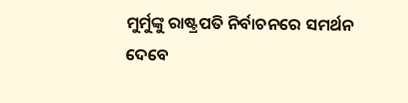ମୁର୍ମୁଙ୍କୁ ରାଷ୍ଟ୍ରପତି ନିର୍ବାଚନରେ ସମର୍ଥନ ଦେବେ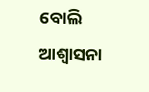ବୋଲି ଆଶ୍ୱାସନା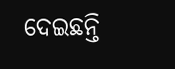ଦେଇଛନ୍ତି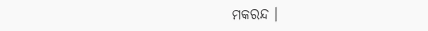ମକରନ୍ଦ ।